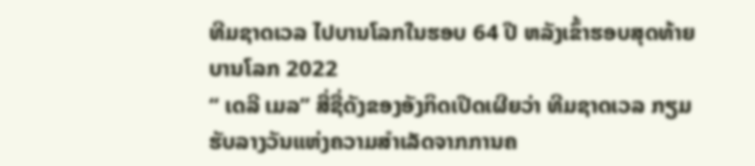ທີມຊາດເວລ ໄປບານໂລກໃນຮອບ 64 ປີ ຫລັງເຂົ້າຮອບສຸດທ້າຍບານໂລກ 2022
‘‘ ເດລີ ເມລ’’ ສື່ຊື່ດັງຂອງອັງກິດເປີດເຜີຍວ່າ ທີມຊາດເວລ ກຽມຮັບລາງວັນແຫ່ງຄວາມສຳເລັດຈາກການຄ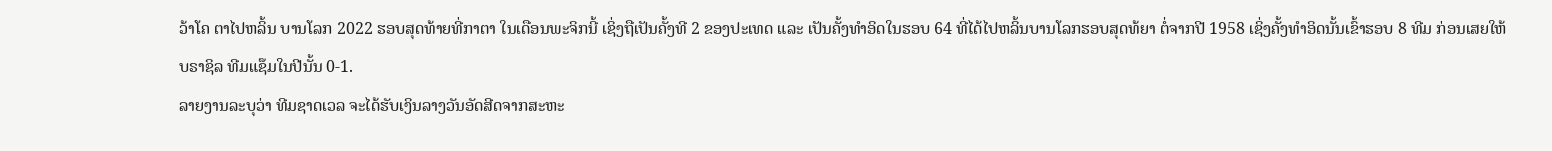ວ້າໂຄ ຕາໄປຫລິ້ນ ບານໂລກ 2022 ຮອບສຸດທ້າຍທີ່ກາຕາ ໃນເດືອນພະຈິກນີ້ ເຊິ່ງຖືເປັນຄັ້ງທີ 2 ຂອງປະເທດ ແລະ ເປັນຄັ້ງທຳອິດໃນຮອບ 64 ທີ່ໄດ້ໄປຫລິ້ນບານໂລກຮອບສຸດທ້ຍາ ຕໍ່ຈາກປີ 1958 ເຊິ່ງຄັ້ງທຳອິດນັ້ນເຂົ້າຮອບ 8 ທີມ ກ່ອນເສຍໃຫ້ ບຣາຊິລ ທີມແຊ໊ມໃນປີນັ້ນ 0-1.
ລາຍງານລະບຸວ່າ ທີມຊາດເວລ ຈະໄດ້ຮັບເງິນລາງວັນອັດສີດຈາກສະຫະ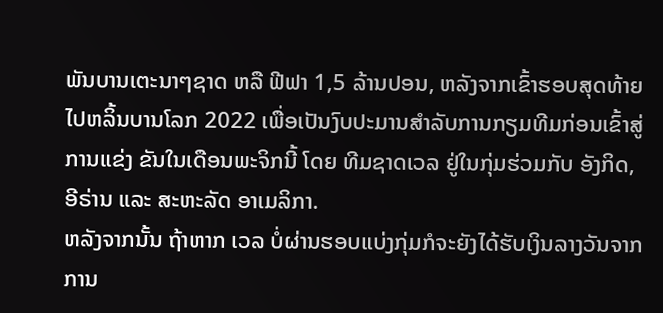ພັນບານເຕະນາໆຊາດ ຫລື ຟີຟາ 1,5 ລ້ານປອນ, ຫລັງຈາກເຂົ້າຮອບສຸດທ້າຍໄປຫລິ້ນບານໂລກ 2022 ເພື່ອເປັນງົບປະມານສຳລັບການກຽມທີມກ່ອນເຂົ້າສູ່ການແຂ່ງ ຂັນໃນເດືອນພະຈິກນີ້ ໂດຍ ທີມຊາດເວລ ຢູ່ໃນກຸ່ມຮ່ວມກັບ ອັງກິດ, ອີຣ່ານ ແລະ ສະຫະລັດ ອາເມລິກາ.
ຫລັງຈາກນັ້ນ ຖ້າຫາກ ເວລ ບໍ່ຜ່ານຮອບແບ່ງກຸ່ມກໍຈະຍັງໄດ້ຮັບເງິນລາງວັນຈາກການ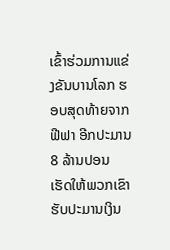ເຂົ້າຮ່ວມການແຂ່ງຂັນບານໂລກ ຮອບສຸດທ້າຍຈາກ ຟີຟາ ອີກປະມານ 8 ລ້ານປອນ ເຮັດໃຫ້ພວກເຂົາຮັບປະມານເງິນ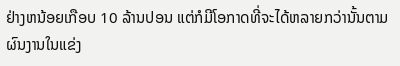ຢ່າງຫນ້ອຍເກືອບ 10 ລ້ານປອນ ແຕ່ກໍມີໂອກາດທີ່ຈະໄດ້ຫລາຍກວ່ານັ້ນຕາມຜົນງານໃນແຂ່ງ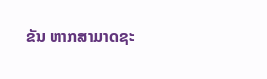ຂັນ ຫາກສາມາດຊະ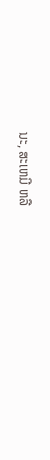ນະ, ສະເຫມີ ຫລື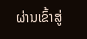ຜ່ານເຂົ້າສູ່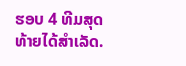ຮອບ 4 ທີມສຸດທ້າຍໄດ້ສຳເລັດ.